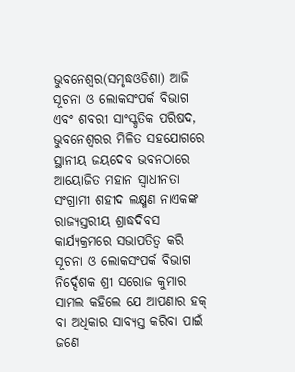ଭୁବନେଶ୍ୱର(ସମୃଦ୍ଧଓଡିଶା) ଆଜି ସୂଚନା ଓ ଲୋକସଂପର୍କ ବିଭାଗ ଏବଂ ଶବରୀ ସାଂସ୍କୃତିକ ପରିଷଦ, ଭୁବନେଶ୍ୱରର ମିଳିତ ସହଯୋଗରେ ସ୍ଥାନୀୟ ଜୟଦେବ ଭବନଠାରେ ଆୟୋଜିତ ମହାନ ସ୍ୱାଧୀନତା ସଂଗ୍ରାମୀ ଶହୀଦ ଲକ୍ଷ୍ମଣ ନାଏକଙ୍କ ରାଜ୍ୟସ୍ତରୀୟ ଶ୍ରାଦ୍ଧଦିବସ କାର୍ଯ୍ୟକ୍ରମରେ ସଭାପତିତ୍ୱ କରି ସୂଚନା ଓ ଲୋକସଂପର୍କ ବିଭାଗ ନିର୍ଦ୍ଦେଶକ ଶ୍ରୀ ସରୋଜ କୁମାର ସାମଲ କହିଲେ ଯେ ଆପଣାର ହକ୍ ବା ଅଧିକାର ସାବ୍ୟସ୍ତ କରିବା ପାଇଁ ଜଣେ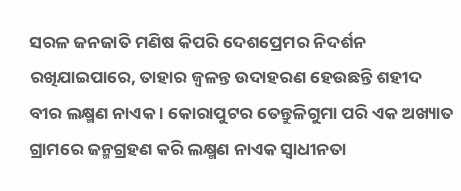ସରଳ ଜନଜାତି ମଣିଷ କିପରି ଦେଶପ୍ରେମର ନିଦର୍ଶନ ରଖିଯାଇପାରେ, ତାହାର ଜ୍ୱଳନ୍ତ ଉଦାହରଣ ହେଉଛନ୍ତି ଶହୀଦ ବୀର ଲକ୍ଷ୍ମଣ ନାଏକ । କୋରାପୁଟର ତେନ୍ତୁଳିଗୁମା ପରି ଏକ ଅଖ୍ୟାତ ଗ୍ରାମରେ ଜନ୍ମଗ୍ରହଣ କରି ଲକ୍ଷ୍ମଣ ନାଏକ ସ୍ୱାଧୀନତା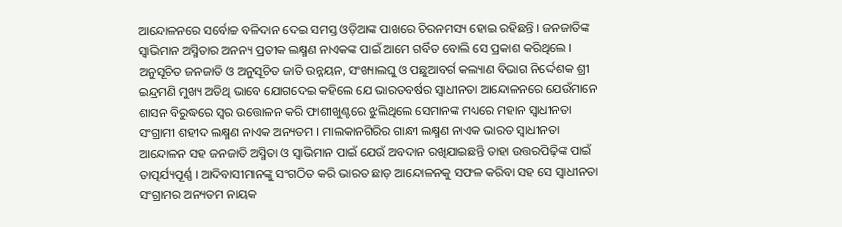ଆନ୍ଦୋଳନରେ ସର୍ବୋଚ୍ଚ ବଳିଦାନ ଦେଇ ସମସ୍ତ ଓଡ଼ିଆଙ୍କ ପାଖରେ ଚିରନମସ୍ୟ ହୋଇ ରହିଛନ୍ତି । ଜନଜାତିଙ୍କ ସ୍ୱାଭିମାନ ଅସ୍ମିତାର ଅନନ୍ୟ ପ୍ରତୀକ ଲକ୍ଷ୍ମଣ ନାଏକଙ୍କ ପାଇଁ ଆମେ ଗର୍ବିତ ବୋଲି ସେ ପ୍ରକାଶ କରିଥିଲେ । ଅନୁସୂଚିତ ଜନଜାତି ଓ ଅନୁସୂଚିତ ଜାତି ଉନ୍ନୟନ, ସଂଖ୍ୟାଲଘୁ ଓ ପଛୁଆବର୍ଗ କଲ୍ୟାଣ ବିଭାଗ ନିର୍ଦ୍ଦେଶକ ଶ୍ରୀ ଇନ୍ଦ୍ରମଣି ମୁଖ୍ୟ ଅତିଥି ଭାବେ ଯୋଗଦେଇ କହିଲେ ଯେ ଭାରତବର୍ଷର ସ୍ୱାଧୀନତା ଆନ୍ଦୋଳନରେ ଯେଉଁମାନେ ଶାସନ ବିରୁଦ୍ଧରେ ସ୍ୱର ଉତ୍ତୋଳନ କରି ଫାଶୀଖୁଣ୍ଟରେ ଝୁଲିଥିଲେ ସେମାନଙ୍କ ମଧ୍ୟରେ ମହାନ ସ୍ୱାଧୀନତା ସଂଗ୍ରାମୀ ଶହୀଦ ଲକ୍ଷ୍ମଣ ନାଏକ ଅନ୍ୟତମ । ମାଲକାନଗିରିର ଗାନ୍ଧୀ ଲକ୍ଷ୍ମଣ ନାଏକ ଭାରତ ସ୍ୱାଧୀନତା ଆନ୍ଦୋଳନ ସହ ଜନଜାତି ଅସ୍ମିତା ଓ ସ୍ୱାଭିମାନ ପାଇଁ ଯେଉଁ ଅବଦାନ ରଖିଯାଇଛନ୍ତି ତାହା ଉତ୍ତରପିଢ଼ିଙ୍କ ପାଇଁ ତାତ୍ପର୍ଯ୍ୟପୂର୍ଣ୍ଣ । ଆଦିବାସୀମାନଙ୍କୁ ସଂଗଠିତ କରି ଭାରତ ଛାଡ଼ ଆନ୍ଦୋଳନକୁ ସଫଳ କରିବା ସହ ସେ ସ୍ୱାଧୀନତା ସଂଗ୍ରାମର ଅନ୍ୟତମ ନାୟକ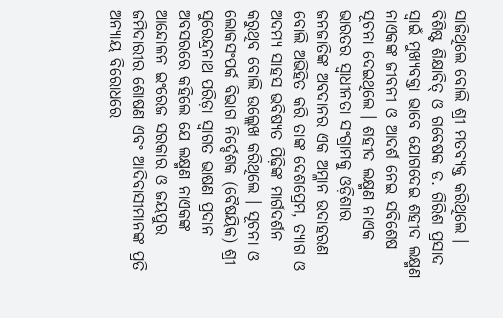ସାଜିଥିଲେ ବୋଲି ଶ୍ରୀ ମତବ୍ୟକ୍ତ କରିଥିଲେ । ବିଶିଷ୍ଟ ଶିକ୍ଷାବିତ୍ ଓ ଗବେଷକ ଡ. ଗିରିଶ ପ୍ରସାଦ ସ୍ୱାଇଁ ମୁଖ୍ୟବକ୍ତା ଭାବେ ଯୋଗଦେଇ ଶହୀଦ ଲକ୍ଷ୍ମଣ ନାଏକଙ୍କ ଜୀବନୀ ଓ ଆଦର୍ଶ ନେଇ ସବିଶେଷ ସୂଚନା ଦେଇଥିଲେ । ଶହୀଦ ଲକ୍ଷ୍ମଣ ନାଏକ ଭାରତର ସ୍ୱାଧୀନତା ସଂଗ୍ରାମକୁ ଓଡ଼ିଶାର ଜନଜାତିଙ୍କ ଅବଦାନର ଏକ ଅମ୍ଳାନ ଉଦାହରଣ ବୋଲି ଅଭିହିତ କରି ତାଙ୍କ ଦେଶପ୍ରେମ, ତ୍ୟାଗ ଓ ଅଦମ୍ୟ ସାହସ ଭବିଷ୍ୟତ ପିଢ଼ିଙ୍କ ମାର୍ଗଦର୍ଶନ କରୁଥିବ ବୋଲି ଉଲ୍ଲେଖ କରିଥିଲେ । ସୂଚନା ଓ ଲୋକସଂପର୍କ ବିଭାଗ ନିର୍ଦ୍ଦେଶକ (ବୈଷୟିକ) ଶ୍ରୀ ସୁରେନ୍ଦ୍ରନାଥ ପରିଡ଼ା ସ୍ୱାଗତ ଭାଷଣ ପ୍ରଦାନ ଅବସରରେ କହିଲେ ଯେ ଲକ୍ଷ୍ମଣ ନାଏକଙ୍କ ଆନ୍ଦୋଳନ ଇଂରେଜ ସରକାର ଓ ଜୟପୁର ଜମିଦାରୀର ଶୋଷଣ ଏବଂ ଆଦିବାସୀମାନଙ୍କ ପ୍ରତି ଅନ୍ୟାୟ ବିରୋଧରେ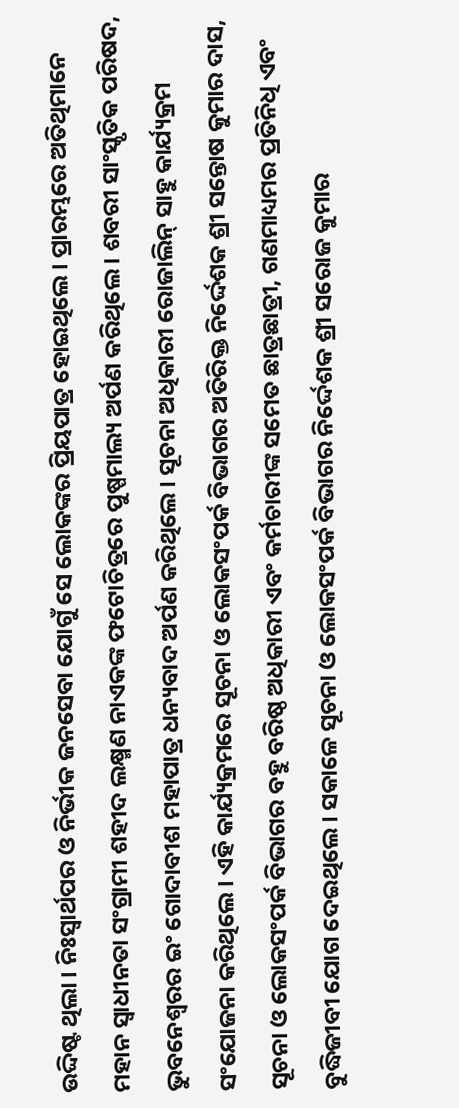ଉଦ୍ଦିଷ୍ଟ ଥିଲା । ନିଃସ୍ୱାର୍ଥପର ଓ ନିର୍ଭୀକ ଜନସେବା ଯୋଗୁଁ ସେ ଲୋକଙ୍କର ପ୍ରିୟପାତ୍ର ହୋଇଥିଲେ । ପ୍ରାରମ୍ଭରେ ଅତିଥିମାନେ ମହାନ ସ୍ୱାଧୀନତା ସଂଗ୍ରାମୀ ଶହୀଦ ଲକ୍ଷ୍ମଣ ନାଏକଙ୍କ ଫଟୋଚିତ୍ରରେ ପୁଷ୍ପମାଲ୍ୟ ଅର୍ପଣ କରିଥିଲେ । ଶବରୀ ସାଂସ୍କୃତିକ ପରିଷଦ, ଭୁବନେଶ୍ୱରର ଇଂ ଗୋଦାବୀଶ ମହାପାତ୍ର ଧନ୍ୟବାଦ ଅର୍ପଣ କରିଥିଲେ । ସୂଚନା ଅଧିକାରୀ ରୋଜାଲିନ୍ ସାହୁ କାର୍ଯ୍ୟକ୍ରମ ସଂଯୋଜନା କରିଥିଲେ । ଏହି କାର୍ଯ୍ୟକ୍ରମରେ ସୂଚନା ଓ ଲୋକସଂପର୍କ ବିଭାଗର ଅତିରିକ୍ତ ନିର୍ଦ୍ଦେଶକ ଶ୍ରୀ ସନ୍ତୋଷ କୁମାର ଦାସ, ସୂଚନା ଓ ଲୋକସଂପର୍କ ବିଭାଗର ବହୁ ବରିଷ୍ଠ ଅଧିକାରୀ ଏବଂ କର୍ମଚାରୀଙ୍କ ସମେତ ଛାତ୍ରଛାତ୍ରୀ, ଗଣମାଧ୍ୟମର ପ୍ରତିନିଧି ଏବଂ ବୁଦ୍ଧିଜୀବୀ ଯୋଗ ଦେଇଥିଲେ । ସକାଳେ ସୂଚନା ଓ ଲୋକସଂପର୍କ ବିଭାଗର ନିର୍ଦ୍ଦେଶକ ଶ୍ରୀ ସରୋଜ କୁମାର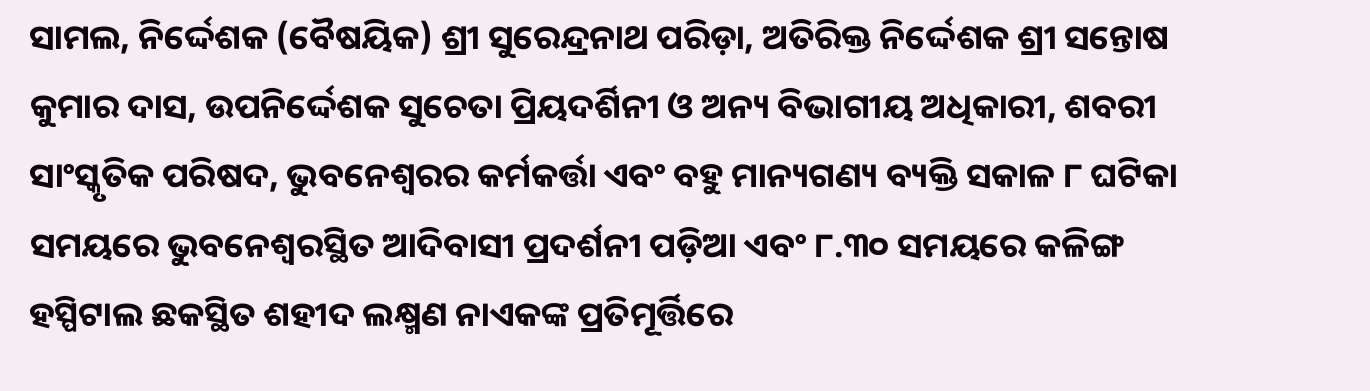ସାମଲ, ନିର୍ଦ୍ଦେଶକ (ବୈଷୟିକ) ଶ୍ରୀ ସୁରେନ୍ଦ୍ରନାଥ ପରିଡ଼ା, ଅତିରିକ୍ତ ନିର୍ଦ୍ଦେଶକ ଶ୍ରୀ ସନ୍ତୋଷ କୁମାର ଦାସ, ଉପନିର୍ଦ୍ଦେଶକ ସୁଚେତା ପ୍ରିୟଦର୍ଶିନୀ ଓ ଅନ୍ୟ ବିଭାଗୀୟ ଅଧିକାରୀ, ଶବରୀ ସାଂସ୍କୃତିକ ପରିଷଦ, ଭୁବନେଶ୍ୱରର କର୍ମକର୍ତ୍ତା ଏବଂ ବହୁ ମାନ୍ୟଗଣ୍ୟ ବ୍ୟକ୍ତି ସକାଳ ୮ ଘଟିକା ସମୟରେ ଭୁବନେଶ୍ୱରସ୍ଥିତ ଆଦିବାସୀ ପ୍ରଦର୍ଶନୀ ପଡ଼ିଆ ଏବଂ ୮.୩୦ ସମୟରେ କଳିଙ୍ଗ ହସ୍ପିଟାଲ ଛକସ୍ଥିତ ଶହୀଦ ଲକ୍ଷ୍ମଣ ନାଏକଙ୍କ ପ୍ରତିମୂର୍ତ୍ତିରେ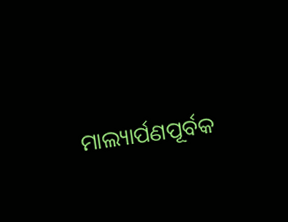ମାଲ୍ୟାର୍ପଣପୂର୍ବକ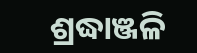ଶ୍ରଦ୍ଧାଞ୍ଜଳି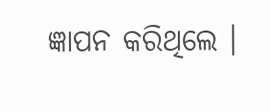ଜ୍ଞାପନ କରିଥିଲେ ।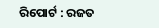ରିପୋର୍ଟ : ରଜତ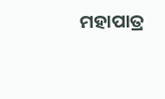ମହାପାତ୍ର